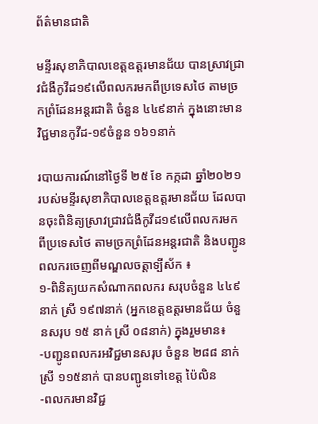ព័ត៌មានជាតិ

មន្ទីរសុខាភិបាលខេត្តឧត្តរមានជ័យ បានស្រាវជ្រាវជំងឺកូវីដ១៩លើពលករមកពីប្រទេសថៃ តាមច្រកព្រំដែនអន្តរជាតិ ចំនួន ៤៤៩នាក់ ក្នុងនោះមានវិជ្ជមានកូវីដ-១៩ចំនួន ១៦១នាក់

របាយការណ៍នៅថ្ងៃទី ២៥ ខែ កក្កដា ឆ្នាំ២០២១ របស់មន្ទីរសុខាភិបាលខេត្តឧត្តរមានជ័យ ដែលបានចុះពិនិត្យស្រាវជ្រាវជំងឺកូវីដ១៩លើពលករមក ពីប្រទេសថៃ តាមច្រកព្រំដែនអន្តរជាតិ និងបញ្ជូនពលករចេញពីមណ្ឌលចត្តាទ្បីស័ក ៖
១-ពិនិត្យយកសំណាកពលករ សរុបចំនួន ៤៤៩នាក់ ស្រី ១៩៧នាក់ (អ្នកខេត្តឧត្តរមានជ័យ ចំនួនសរុប ១៥ នាក់ ស្រី ០៨នាក់) ក្នុងរួមមាន៖
-បញ្ជូនពលករអវិជ្ជមានសរុប ចំនួន ២៨៨ នាក់ ស្រី ១១៥នាក់ បានបញ្ជូនទៅខេត្ត ប៉ៃលិន
-ពលករមានវិជ្ជ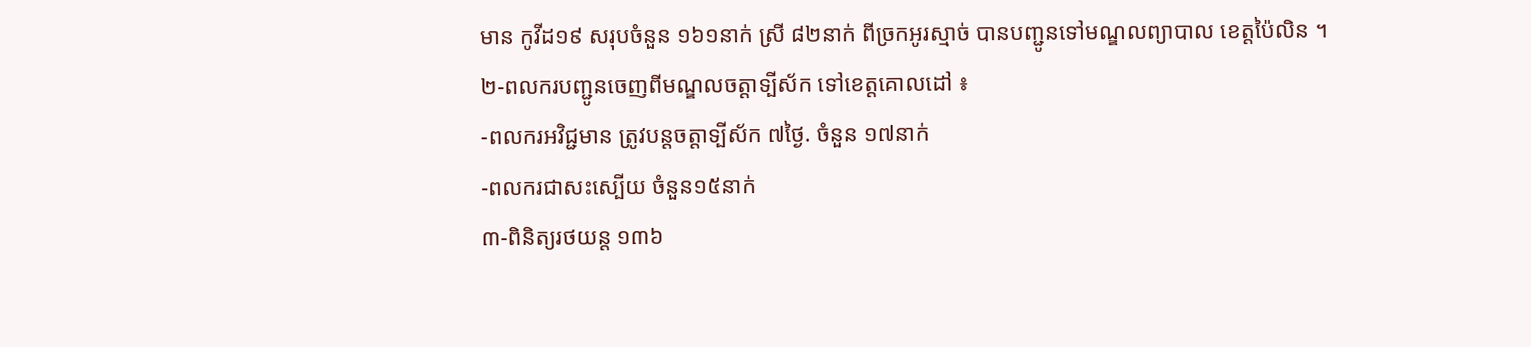មាន កូវីដ១៩ សរុបចំនួន ១៦១នាក់ ស្រី ៨២នាក់ ពីច្រកអូរស្មាច់ បានបញ្ជូនទៅមណ្ឌលព្យាបាល ខេត្តប៉ៃលិន ។
២-ពលករបញ្ជូនចេញពីមណ្ឌលចត្តាទ្បីស័ក ទៅខេត្តគោលដៅ ៖
-ពលករអវិជ្ជមាន ត្រូវបន្តចត្តាទ្បីស័ក ៧ថ្ងៃ. ចំនួន ១៧នាក់
-ពលករជាសះស្បើយ ចំនួន១៥នាក់
៣-ពិនិត្យរថយន្ត ១៣៦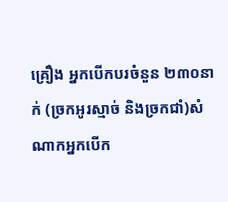គ្រឿង អ្នកបើកបរចំនួន ២៣០នាក់ (ច្រកអូរស្មាច់ និងច្រកជាំ)សំណាកអ្នកបើក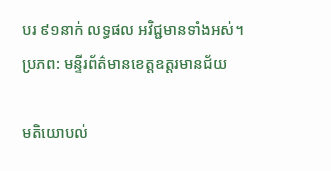បរ ៩១នាក់ លទ្ធផល អវិជ្ជមានទាំងអស់។
ប្រភព: មន្ទីរព័ត៌មានខេត្តឧត្តរមានជ័យ

មតិយោបល់